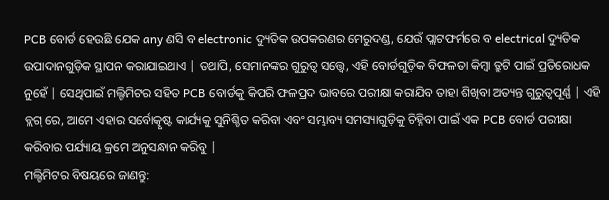PCB ବୋର୍ଡ ହେଉଛି ଯେକ any ଣସି ବ electronic ଦ୍ୟୁତିକ ଉପକରଣର ମେରୁଦଣ୍ଡ, ଯେଉଁ ପ୍ଲାଟଫର୍ମରେ ବ electrical ଦ୍ୟୁତିକ ଉପାଦାନଗୁଡ଼ିକ ସ୍ଥାପନ କରାଯାଇଥାଏ | ତଥାପି, ସେମାନଙ୍କର ଗୁରୁତ୍ୱ ସତ୍ତ୍ୱେ, ଏହି ବୋର୍ଡଗୁଡ଼ିକ ବିଫଳତା କିମ୍ବା ତ୍ରୁଟି ପାଇଁ ପ୍ରତିରୋଧକ ନୁହେଁ | ସେଥିପାଇଁ ମଲ୍ଟିମିଟର ସହିତ PCB ବୋର୍ଡକୁ କିପରି ଫଳପ୍ରଦ ଭାବରେ ପରୀକ୍ଷା କରାଯିବ ତାହା ଶିଖିବା ଅତ୍ୟନ୍ତ ଗୁରୁତ୍ୱପୂର୍ଣ୍ଣ | ଏହି ବ୍ଲଗ୍ ରେ, ଆମେ ଏହାର ସର୍ବୋତ୍କୃଷ୍ଟ କାର୍ଯ୍ୟକୁ ସୁନିଶ୍ଚିତ କରିବା ଏବଂ ସମ୍ଭାବ୍ୟ ସମସ୍ୟାଗୁଡ଼ିକୁ ଚିହ୍ନିବା ପାଇଁ ଏକ PCB ବୋର୍ଡ ପରୀକ୍ଷା କରିବାର ପର୍ଯ୍ୟାୟ କ୍ରମେ ଅନୁସନ୍ଧାନ କରିବୁ |
ମଲ୍ଟିମିଟର ବିଷୟରେ ଜାଣନ୍ତୁ: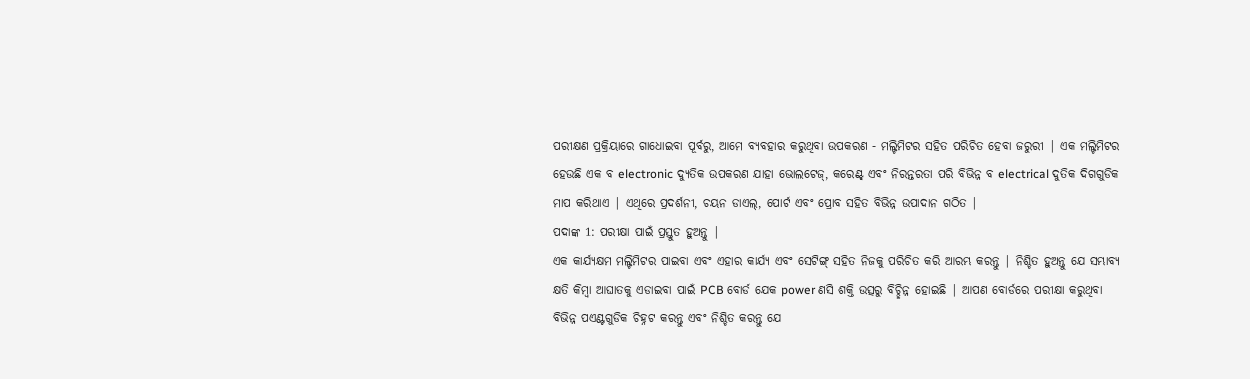ପରୀକ୍ଷଣ ପ୍ରକ୍ରିୟାରେ ଗାଧୋଇବା ପୂର୍ବରୁ, ଆମେ ବ୍ୟବହାର କରୁଥିବା ଉପକରଣ - ମଲ୍ଟିମିଟର ସହିତ ପରିଚିତ ହେବା ଜରୁରୀ | ଏକ ମଲ୍ଟିମିଟର ହେଉଛି ଏକ ବ electronic ଦ୍ୟୁତିକ ଉପକରଣ ଯାହା ଭୋଲଟେଜ୍, କରେଣ୍ଟ୍ ଏବଂ ନିରନ୍ତରତା ପରି ବିଭିନ୍ନ ବ electrical ଦୁତିକ ଦିଗଗୁଡିକ ମାପ କରିଥାଏ | ଏଥିରେ ପ୍ରଦର୍ଶନୀ, ଚୟନ ଡାଏଲ୍, ପୋର୍ଟ ଏବଂ ପ୍ରୋବ ସହିତ ବିଭିନ୍ନ ଉପାଦାନ ଗଠିତ |
ପଦାଙ୍କ 1: ପରୀକ୍ଷା ପାଇଁ ପ୍ରସ୍ତୁତ ହୁଅନ୍ତୁ |
ଏକ କାର୍ଯ୍ୟକ୍ଷମ ମଲ୍ଟିମିଟର ପାଇବା ଏବଂ ଏହାର କାର୍ଯ୍ୟ ଏବଂ ସେଟିଙ୍ଗ୍ ସହିତ ନିଜକୁ ପରିଚିତ କରି ଆରମ୍ଭ କରନ୍ତୁ | ନିଶ୍ଚିତ ହୁଅନ୍ତୁ ଯେ ସମ୍ଭାବ୍ୟ କ୍ଷତି କିମ୍ବା ଆଘାତକୁ ଏଡାଇବା ପାଇଁ PCB ବୋର୍ଡ ଯେକ power ଣସି ଶକ୍ତି ଉତ୍ସରୁ ବିଚ୍ଛିନ୍ନ ହୋଇଛି | ଆପଣ ବୋର୍ଡରେ ପରୀକ୍ଷା କରୁଥିବା ବିଭିନ୍ନ ପଏଣ୍ଟଗୁଡିକ ଚିହ୍ନଟ କରନ୍ତୁ ଏବଂ ନିଶ୍ଚିତ କରନ୍ତୁ ଯେ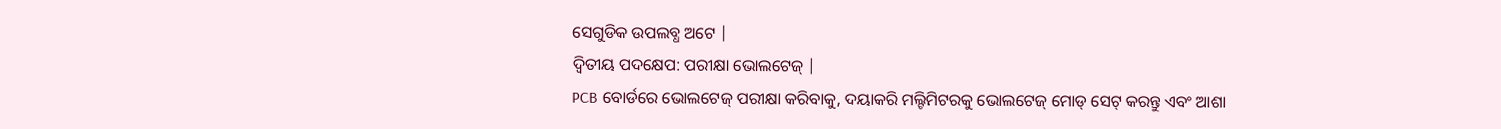ସେଗୁଡିକ ଉପଲବ୍ଧ ଅଟେ |
ଦ୍ୱିତୀୟ ପଦକ୍ଷେପ: ପରୀକ୍ଷା ଭୋଲଟେଜ୍ |
PCB ବୋର୍ଡରେ ଭୋଲଟେଜ୍ ପରୀକ୍ଷା କରିବାକୁ, ଦୟାକରି ମଲ୍ଟିମିଟରକୁ ଭୋଲଟେଜ୍ ମୋଡ୍ ସେଟ୍ କରନ୍ତୁ ଏବଂ ଆଶା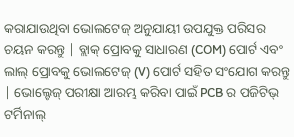କରାଯାଉଥିବା ଭୋଲଟେଜ୍ ଅନୁଯାୟୀ ଉପଯୁକ୍ତ ପରିସର ଚୟନ କରନ୍ତୁ | ବ୍ଲାକ୍ ପ୍ରୋବକୁ ସାଧାରଣ (COM) ପୋର୍ଟ ଏବଂ ଲାଲ୍ ପ୍ରୋବକୁ ଭୋଲଟେଜ୍ (V) ପୋର୍ଟ ସହିତ ସଂଯୋଗ କରନ୍ତୁ | ଭୋଲ୍ଟେଜ୍ ପରୀକ୍ଷା ଆରମ୍ଭ କରିବା ପାଇଁ PCB ର ପଜିଟିଭ୍ ଟର୍ମିନାଲ୍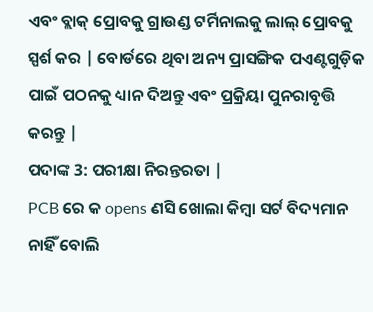ଏବଂ ବ୍ଲାକ୍ ପ୍ରୋବକୁ ଗ୍ରାଉଣ୍ଡ ଟର୍ମିନାଲକୁ ଲାଲ୍ ପ୍ରୋବକୁ ସ୍ପର୍ଶ କର | ବୋର୍ଡରେ ଥିବା ଅନ୍ୟ ପ୍ରାସଙ୍ଗିକ ପଏଣ୍ଟଗୁଡ଼ିକ ପାଇଁ ପଠନକୁ ଧ୍ୟାନ ଦିଅନ୍ତୁ ଏବଂ ପ୍ରକ୍ରିୟା ପୁନରାବୃତ୍ତି କରନ୍ତୁ |
ପଦାଙ୍କ 3: ପରୀକ୍ଷା ନିରନ୍ତରତା |
PCB ରେ କ opens ଣସି ଖୋଲା କିମ୍ବା ସର୍ଟ ବିଦ୍ୟମାନ ନାହିଁ ବୋଲି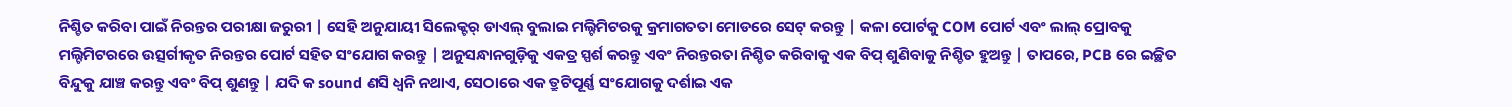ନିଶ୍ଚିତ କରିବା ପାଇଁ ନିରନ୍ତର ପରୀକ୍ଷା ଜରୁରୀ | ସେହି ଅନୁଯାୟୀ ସିଲେକ୍ଟର୍ ଡାଏଲ୍ ବୁଲାଇ ମଲ୍ଟିମିଟରକୁ କ୍ରମାଗତତା ମୋଡରେ ସେଟ୍ କରନ୍ତୁ | କଳା ପୋର୍ଟକୁ COM ପୋର୍ଟ ଏବଂ ଲାଲ୍ ପ୍ରୋବକୁ ମଲ୍ଟିମିଟରରେ ଉତ୍ସର୍ଗୀକୃତ ନିରନ୍ତର ପୋର୍ଟ ସହିତ ସଂଯୋଗ କରନ୍ତୁ | ଅନୁସନ୍ଧାନଗୁଡ଼ିକୁ ଏକତ୍ର ସ୍ପର୍ଶ କରନ୍ତୁ ଏବଂ ନିରନ୍ତରତା ନିଶ୍ଚିତ କରିବାକୁ ଏକ ବିପ୍ ଶୁଣିବାକୁ ନିଶ୍ଚିତ ହୁଅନ୍ତୁ | ତାପରେ, PCB ରେ ଇଚ୍ଛିତ ବିନ୍ଦୁକୁ ଯାଞ୍ଚ କରନ୍ତୁ ଏବଂ ବିପ୍ ଶୁଣନ୍ତୁ | ଯଦି କ sound ଣସି ଧ୍ୱନି ନଥାଏ, ସେଠାରେ ଏକ ତ୍ରୁଟିପୂର୍ଣ୍ଣ ସଂଯୋଗକୁ ଦର୍ଶାଇ ଏକ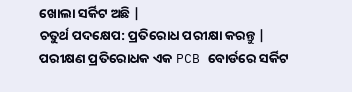ଖୋଲା ସର୍କିଟ ଅଛି |
ଚତୁର୍ଥ ପଦକ୍ଷେପ: ପ୍ରତିରୋଧ ପରୀକ୍ଷା କରନ୍ତୁ |
ପରୀକ୍ଷଣ ପ୍ରତିରୋଧକ ଏକ PCB ବୋର୍ଡରେ ସର୍କିଟ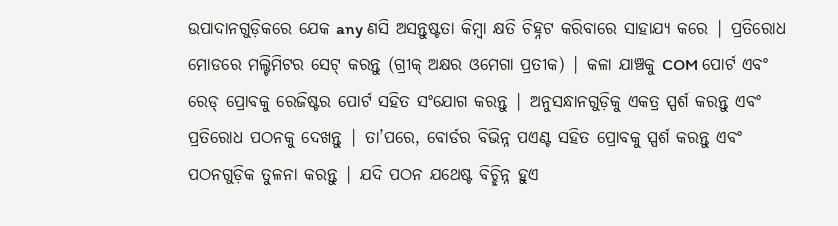ଉପାଦାନଗୁଡ଼ିକରେ ଯେକ any ଣସି ଅସନ୍ତୁଷ୍ଟତା କିମ୍ବା କ୍ଷତି ଚିହ୍ନଟ କରିବାରେ ସାହାଯ୍ୟ କରେ | ପ୍ରତିରୋଧ ମୋଡରେ ମଲ୍ଟିମିଟର ସେଟ୍ କରନ୍ତୁ (ଗ୍ରୀକ୍ ଅକ୍ଷର ଓମେଗା ପ୍ରତୀକ) | କଳା ଯାଞ୍ଚକୁ COM ପୋର୍ଟ ଏବଂ ରେଡ୍ ପ୍ରୋବକୁ ରେଜିଷ୍ଟର ପୋର୍ଟ ସହିତ ସଂଯୋଗ କରନ୍ତୁ | ଅନୁସନ୍ଧାନଗୁଡ଼ିକୁ ଏକତ୍ର ସ୍ପର୍ଶ କରନ୍ତୁ ଏବଂ ପ୍ରତିରୋଧ ପଠନକୁ ଦେଖନ୍ତୁ | ତା’ପରେ, ବୋର୍ଡର ବିଭିନ୍ନ ପଏଣ୍ଟ ସହିତ ପ୍ରୋବକୁ ସ୍ପର୍ଶ କରନ୍ତୁ ଏବଂ ପଠନଗୁଡ଼ିକ ତୁଳନା କରନ୍ତୁ | ଯଦି ପଠନ ଯଥେଷ୍ଟ ବିଚ୍ଛିନ୍ନ ହୁଏ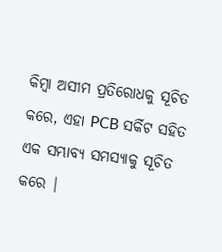କିମ୍ବା ଅସୀମ ପ୍ରତିରୋଧକୁ ସୂଚିତ କରେ, ଏହା PCB ସର୍କିଟ ସହିତ ଏକ ସମ୍ଭାବ୍ୟ ସମସ୍ୟାକୁ ସୂଚିତ କରେ |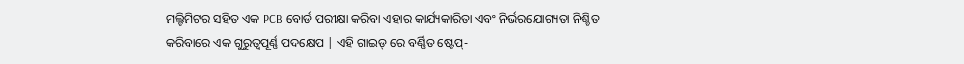ମଲ୍ଟିମିଟର ସହିତ ଏକ PCB ବୋର୍ଡ ପରୀକ୍ଷା କରିବା ଏହାର କାର୍ଯ୍ୟକାରିତା ଏବଂ ନିର୍ଭରଯୋଗ୍ୟତା ନିଶ୍ଚିତ କରିବାରେ ଏକ ଗୁରୁତ୍ୱପୂର୍ଣ୍ଣ ପଦକ୍ଷେପ | ଏହି ଗାଇଡ୍ ରେ ବର୍ଣ୍ଣିତ ଷ୍ଟେପ୍-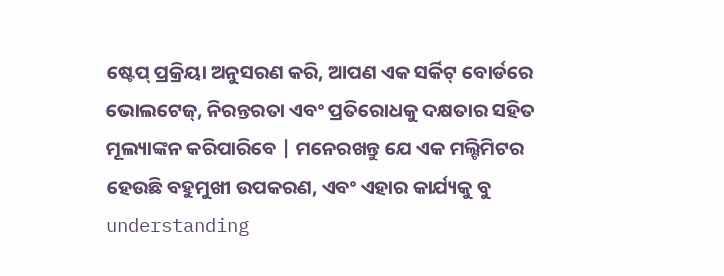ଷ୍ଟେପ୍ ପ୍ରକ୍ରିୟା ଅନୁସରଣ କରି, ଆପଣ ଏକ ସର୍କିଟ୍ ବୋର୍ଡରେ ଭୋଲଟେଜ୍, ନିରନ୍ତରତା ଏବଂ ପ୍ରତିରୋଧକୁ ଦକ୍ଷତାର ସହିତ ମୂଲ୍ୟାଙ୍କନ କରିପାରିବେ | ମନେରଖନ୍ତୁ ଯେ ଏକ ମଲ୍ଟିମିଟର ହେଉଛି ବହୁମୁଖୀ ଉପକରଣ, ଏବଂ ଏହାର କାର୍ଯ୍ୟକୁ ବୁ understanding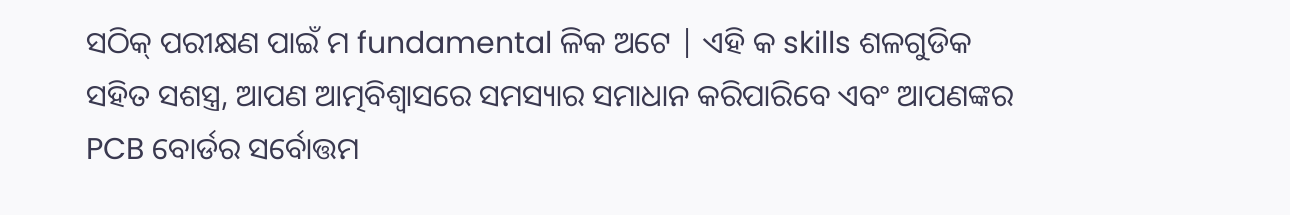ସଠିକ୍ ପରୀକ୍ଷଣ ପାଇଁ ମ fundamental ଳିକ ଅଟେ | ଏହି କ skills ଶଳଗୁଡିକ ସହିତ ସଶସ୍ତ୍ର, ଆପଣ ଆତ୍ମବିଶ୍ୱାସରେ ସମସ୍ୟାର ସମାଧାନ କରିପାରିବେ ଏବଂ ଆପଣଙ୍କର PCB ବୋର୍ଡର ସର୍ବୋତ୍ତମ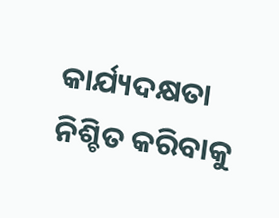କାର୍ଯ୍ୟଦକ୍ଷତା ନିଶ୍ଚିତ କରିବାକୁ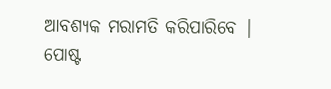ଆବଶ୍ୟକ ମରାମତି କରିପାରିବେ |
ପୋଷ୍ଟ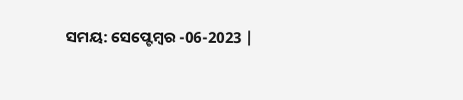ସମୟ: ସେପ୍ଟେମ୍ବର -06-2023 |